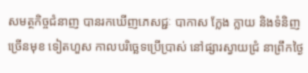សមត្ថកិច្ចជំនាញ បានរកឃើញភេសជ្ជៈ បាកាស ក្លែង ក្លាយ និងទំនិញច្រើនមុខ ទៀតហួស កាលបរិច្ឆេទប្រើប្រាស់ នៅផ្សារស្វាយជ្រំ នាព្រឹកថ្ងៃ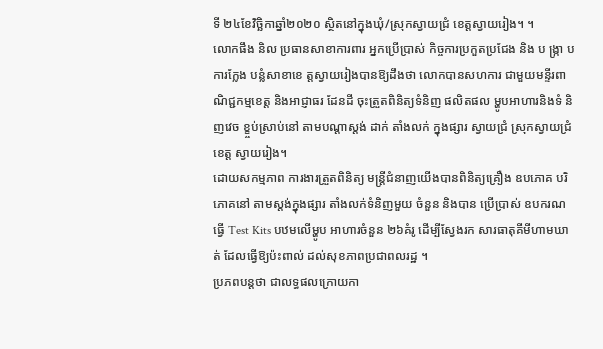ទី ២៤ខែវិច្ឆិកាឆ្នាំ២០២០ ស្ថិតនៅក្នុងឃុំ/ស្រុកស្វាយជ្រំ ខេត្តស្វាយរៀង។ ។
លោកផឹង និល ប្រធានសាខាការពារ អ្នកប្រើប្រាស់ កិច្ចការប្រកួតប្រជែង និង ប ង្ក្រា ប ការក្លែង បន្លំសាខាខេ ត្តស្វាយរៀងបានឱ្យដឹងថា លោកបានសហការ ជាមួយមន្ទីរពាណិជ្ជកម្មខេត្ត និងអាជ្ញាធរ ដែនដី ចុះត្រួតពិនិត្យទំនិញ ផលិតផល ម្ហូបអាហារនិងទំ និញវេច ខ្ខ្ចប់ស្រាប់នៅ តាមបណ្ដាស្តង់ ដាក់ តាំងលក់ ក្នុងផ្សារ ស្វាយជ្រំ ស្រុកស្វាយជ្រំ ខេត្ត ស្វាយរៀង។
ដោយសកម្មភាព ការងារត្រួតពិនិត្យ មន្ត្រីជំនាញយើងបានពិនិត្យគ្រឿង ឧបភោគ បរិភោគនៅ តាមស្តង់ក្នុងផ្សារ តាំងលក់ទំនិញមួយ ចំនួន និងបាន ប្រើប្រាស់ ឧបករណធ្វើ Test Kits បឋមលើម្ហូប អាហារចំនួន ២៦គំរូ ដើម្បីស្វែងរក សារធាតុគីមីហាមឃាត់ ដែលធ្វើឱ្យប៉ះពាល់ ដល់សុខភាពប្រជាពលរដ្ឋ ។
ប្រភពបន្តថា ជាលទ្ធផលក្រោយកា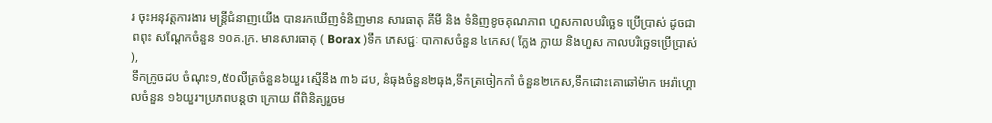រ ចុះអនុវត្តការងារ មន្ត្រីជំនាញយើង បានរកឃើញទំនិញមាន សារធាតុ គីមី និង ទំនិញខូចគុណភាព ហួសកាលបរិច្ឆេទ ប្រើប្រាស់ ដូចជា ពពុះ សណ្តែកចំនួន ១០គ.ក្រ. មានសារធាតុ ( Borax )ទឹក ភេសជ្ជៈ បាកាសចំនួន ៤កេស( ក្លែង ក្លាយ និងហួស កាលបរិច្ឆេទប្រើប្រាស់ ),
ទឹកក្រូចដប ចំណុះ១,៥០លីត្រចំនួន៦យួរ ស្មើនឹង ៣៦ ដប, នំធុងចំនួន២ធុង,ទឹកត្រចៀកកាំ ចំនួន២កេស,ទឹកដោះគោឆៅម៉ាក អេរ៉ាហ្គោលចំនួន ១៦យួរ។ប្រភពបន្តថា ក្រោយ ពីពិនិត្យរួចម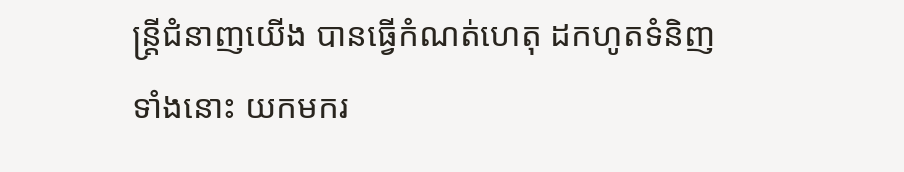ន្ត្រីជំនាញយើង បានធ្វើកំណត់ហេតុ ដកហូតទំនិញទាំងនោះ យកមករ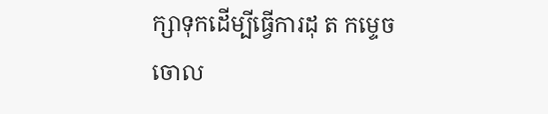ក្សាទុកដើម្បីធ្វើការដុ ត កម្ទេច ចោល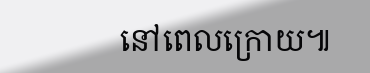នៅពេលក្រោយ៕